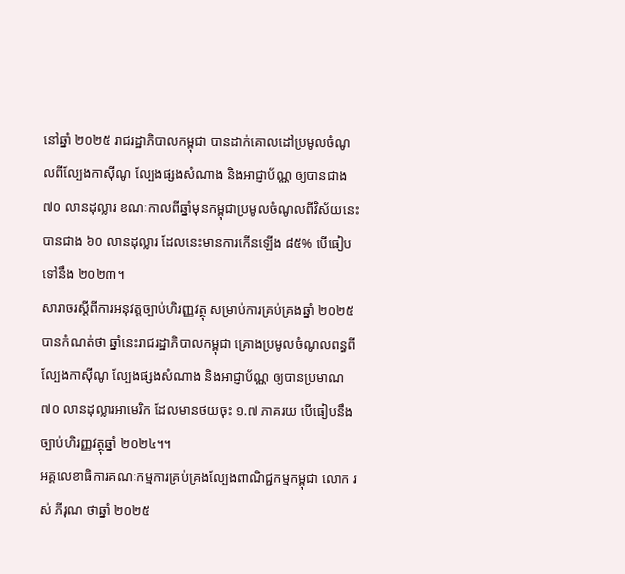នៅឆ្នាំ ២០២៥ រាជរដ្ឋាភិបាលកម្ពុជា បានដាក់គោលដៅប្រមូលចំណូលពីល្បែងកាស៊ីណូ ល្បែងផ្សងសំណាង និងអាជ្ញាប័ណ្ណ ឲ្យបានជាង ៧០ លានដុល្លារ ខណៈកាលពីឆ្នាំមុនកម្ពុជាប្រមូលចំណូលពីវិស័យនេះបានជាង ៦០ លានដុល្លារ ដែលនេះមានការកើនឡើង ៨៥% បើធៀបទៅនឹង ២០២៣។
សារាចរស្ដីពីការអនុវត្តច្បាប់ហិរញ្ញវត្ថុ សម្រាប់ការគ្រប់គ្រងឆ្នាំ ២០២៥ បានកំណត់ថា ឆ្នាំនេះរាជរដ្ឋាភិបាលកម្ពុជា គ្រោងប្រមូលចំណូលពន្ធពីល្បែងកាស៊ីណូ ល្បែងផ្សងសំណាង និងអាជ្ញាប័ណ្ណ ឲ្យបានប្រមាណ ៧០ លានដុល្លារអាមេរិក ដែលមានថយចុះ ១.៧ ភាគរយ បើធៀបនឹងច្បាប់ហិរញ្ញវត្ថុឆ្នាំ ២០២៤។។
អគ្គលេខាធិការគណៈកម្មការគ្រប់គ្រងល្បែងពាណិជ្ជកម្មកម្ពុជា លោក រស់ ភីរុណ ថាឆ្នាំ ២០២៥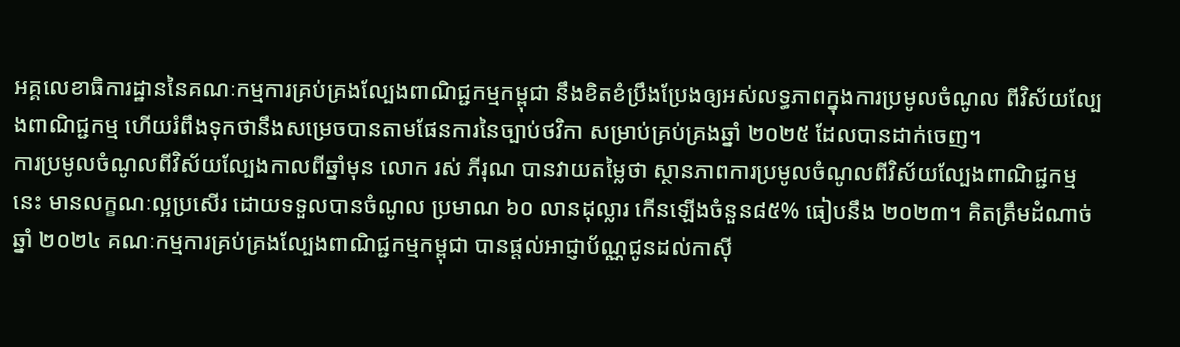អគ្គលេខាធិការដ្ឋាននៃគណៈកម្មការគ្រប់គ្រងល្បែងពាណិជ្ជកម្មកម្ពុជា នឹងខិតខំប្រឹងប្រែងឲ្យអស់លទ្ធភាពក្នុងការប្រមូលចំណូល ពីវិស័យល្បែងពាណិជ្ជកម្ម ហើយរំពឹងទុកថានឹងសម្រេចបានតាមផែនការនៃច្បាប់ថវិកា សម្រាប់គ្រប់គ្រងឆ្នាំ ២០២៥ ដែលបានដាក់ចេញ។
ការប្រមូលចំណូលពីវិស័យល្បែងកាលពីឆ្នាំមុន លោក រស់ ភីរុណ បានវាយតម្លៃថា ស្ថានភាពការប្រមូលចំណូលពីវិស័យល្បែងពាណិជ្ជកម្មនេះ មានលក្ខណៈល្អប្រសើរ ដោយទទួលបានចំណូល ប្រមាណ ៦០ លានដុល្លារ កើនឡើងចំនួន៨៥% ធៀបនឹង ២០២៣។ គិតត្រឹមដំណាច់ឆ្នាំ ២០២៤ គណៈកម្មការគ្រប់គ្រងល្បែងពាណិជ្ជកម្មកម្ពុជា បានផ្ដល់អាជ្ញាប័ណ្ណជូនដល់កាស៊ី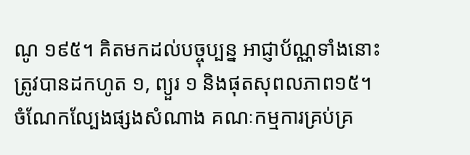ណូ ១៩៥។ គិតមកដល់បច្ចុប្បន្ន អាជ្ញាប័ណ្ណទាំងនោះត្រូវបានដកហូត ១, ព្យួរ ១ និងផុតសុពលភាព១៥។
ចំណែកល្បែងផ្សងសំណាង គណៈកម្មការគ្រប់គ្រ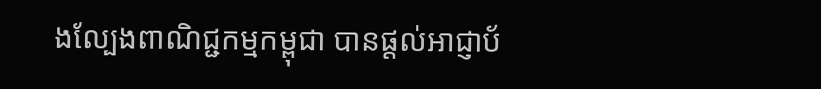ងល្បែងពាណិជ្ជកម្មកម្ពុជា បានផ្ដល់អាជ្ញាប័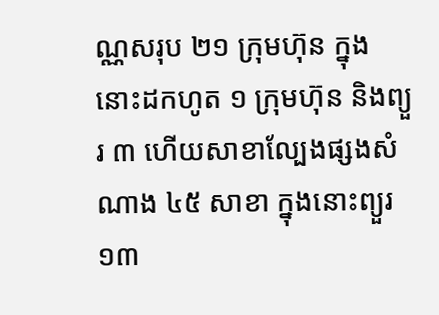ណ្ណសរុប ២១ ក្រុមហ៊ុន ក្នុងនោះដកហូត ១ ក្រុមហ៊ុន និងព្យួរ ៣ ហើយសាខាល្បែងផ្សងសំណាង ៤៥ សាខា ក្នុងនោះព្យួរ ១៣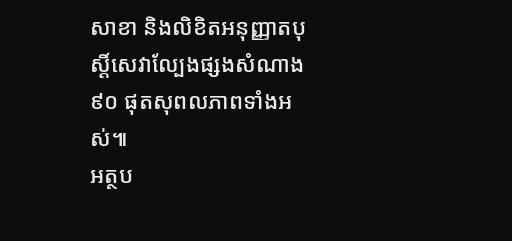សាខា និងលិខិតអនុញ្ញាតបុស្តិ៍សេវាល្បែងផ្សងសំណាង ៩០ ផុតសុពលភាពទាំងអស់៕
អត្ថប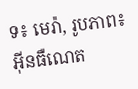ទ៖ មេរ៉ា, រូបភាព៖ អ៊ីនធឺណេត